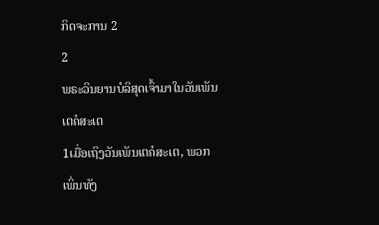ກິດຈະການ 2
2
ພຣະວິນຍານບໍລິສຸດເຈົ້າມາໃນວັນເພັນເຕຄໍສະເຕ
1ເມື່ອເຖິງວັນເພັນເຕຄໍສະເຕ, ພວກເພິ່ນທັງ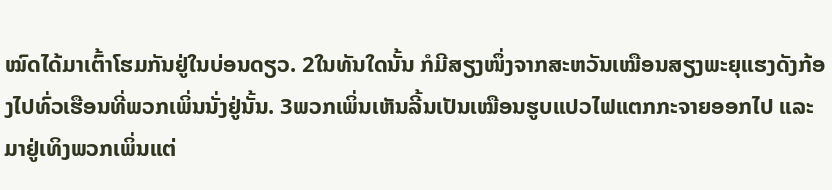ໝົດໄດ້ມາເຕົ້າໂຮມກັນຢູ່ໃນບ່ອນດຽວ. 2ໃນທັນໃດນັ້ນ ກໍມີສຽງໜຶ່ງຈາກສະຫວັນເໝືອນສຽງພະຍຸແຮງດັງກ້ອງໄປທົ່ວເຮືອນທີ່ພວກເພິ່ນນັ່ງຢູ່ນັ້ນ. 3ພວກເພິ່ນເຫັນລີ້ນເປັນເໝືອນຮູບແປວໄຟແຕກກະຈາຍອອກໄປ ແລະ ມາຢູ່ເທິງພວກເພິ່ນແຕ່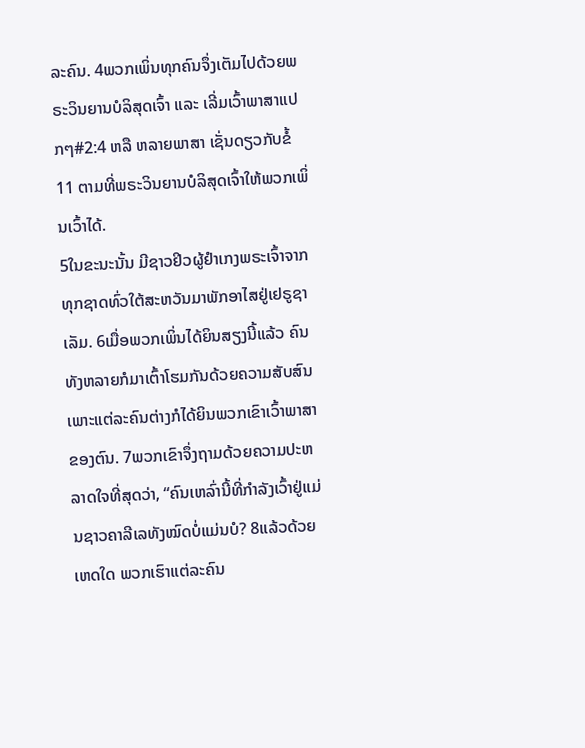ລະຄົນ. 4ພວກເພິ່ນທຸກຄົນຈຶ່ງເຕັມໄປດ້ວຍພຣະວິນຍານບໍລິສຸດເຈົ້າ ແລະ ເລີ່ມເວົ້າພາສາແປກໆ#2:4 ຫລື ຫລາຍພາສາ ເຊັ່ນດຽວກັບຂໍ້ 11 ຕາມທີ່ພຣະວິນຍານບໍລິສຸດເຈົ້າໃຫ້ພວກເພິ່ນເວົ້າໄດ້.
5ໃນຂະນະນັ້ນ ມີຊາວຢິວຜູ້ຢຳເກງພຣະເຈົ້າຈາກທຸກຊາດທົ່ວໃຕ້ສະຫວັນມາພັກອາໄສຢູ່ເຢຣູຊາເລັມ. 6ເມື່ອພວກເພິ່ນໄດ້ຍິນສຽງນີ້ແລ້ວ ຄົນທັງຫລາຍກໍມາເຕົ້າໂຮມກັນດ້ວຍຄວາມສັບສົນ ເພາະແຕ່ລະຄົນຕ່າງກໍໄດ້ຍິນພວກເຂົາເວົ້າພາສາຂອງຕົນ. 7ພວກເຂົາຈຶ່ງຖາມດ້ວຍຄວາມປະຫລາດໃຈທີ່ສຸດວ່າ, “ຄົນເຫລົ່ານີ້ທີ່ກຳລັງເວົ້າຢູ່ແມ່ນຊາວຄາລີເລທັງໝົດບໍ່ແມ່ນບໍ? 8ແລ້ວດ້ວຍເຫດໃດ ພວກເຮົາແຕ່ລະຄົນ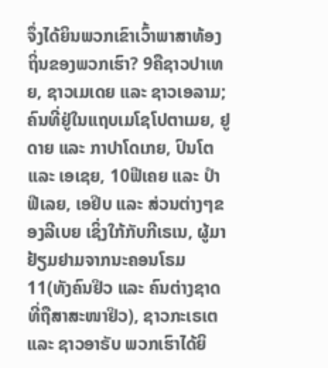ຈຶ່ງໄດ້ຍິນພວກເຂົາເວົ້າພາສາທ້ອງຖິ່ນຂອງພວກເຮົາ? 9ຄືຊາວປາເທຍ, ຊາວເມເດຍ ແລະ ຊາວເອລາມ; ຄົນທີ່ຢູ່ໃນແຖບເມໂຊໂປຕາເມຍ, ຢູດາຍ ແລະ ກາປາໂດເກຍ, ປົນໂຕ ແລະ ເອເຊຍ, 10ຟີເຄຍ ແລະ ປຳຟີເລຍ, ເອຢິບ ແລະ ສ່ວນຕ່າງໆຂອງລີເບຍ ເຊິ່ງໃກ້ກັບກີເຣເນ, ຜູ້ມາຢ້ຽມຢາມຈາກນະຄອນໂຣມ 11(ທັງຄົນຢິວ ແລະ ຄົນຕ່າງຊາດທີ່ຖືສາສະໜາຢິວ), ຊາວກະເຣເຕ ແລະ ຊາວອາຣັບ ພວກເຮົາໄດ້ຍິ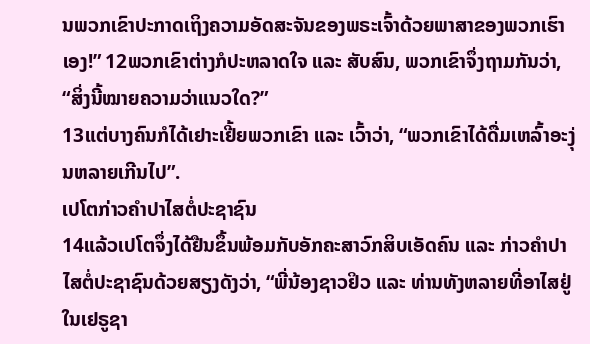ນພວກເຂົາປະກາດເຖິງຄວາມອັດສະຈັນຂອງພຣະເຈົ້າດ້ວຍພາສາຂອງພວກເຮົາເອງ!” 12ພວກເຂົາຕ່າງກໍປະຫລາດໃຈ ແລະ ສັບສົນ, ພວກເຂົາຈຶ່ງຖາມກັນວ່າ, “ສິ່ງນີ້ໝາຍຄວາມວ່າແນວໃດ?”
13ແຕ່ບາງຄົນກໍໄດ້ເຢາະເຢີ້ຍພວກເຂົາ ແລະ ເວົ້າວ່າ, “ພວກເຂົາໄດ້ດື່ມເຫລົ້າອະງຸ່ນຫລາຍເກີນໄປ”.
ເປໂຕກ່າວຄຳປາໄສຕໍ່ປະຊາຊົນ
14ແລ້ວເປໂຕຈຶ່ງໄດ້ຢືນຂຶ້ນພ້ອມກັບອັກຄະສາວົກສິບເອັດຄົນ ແລະ ກ່າວຄຳປາໄສຕໍ່ປະຊາຊົນດ້ວຍສຽງດັງວ່າ, “ພີ່ນ້ອງຊາວຢິວ ແລະ ທ່ານທັງຫລາຍທີ່ອາໄສຢູ່ໃນເຢຣູຊາ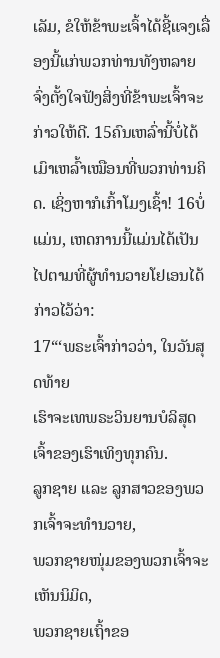ເລັມ, ຂໍໃຫ້ຂ້າພະເຈົ້າໄດ້ຊີ້ແຈງເລື່ອງນີ້ແກ່ພວກທ່ານທັງຫລາຍ ຈົ່ງຕັ້ງໃຈຟັງສິ່ງທີ່ຂ້າພະເຈົ້າຈະກ່າວໃຫ້ດີ. 15ຄົນເຫລົ່ານີ້ບໍ່ໄດ້ເມົາເຫລົ້າເໝືອນທີ່ພວກທ່ານຄິດ. ເຊິ່ງຫາກໍເກົ້າໂມງເຊົ້າ! 16ບໍ່ແມ່ນ, ເຫດການນີ້ແມ່ນໄດ້ເປັນໄປຕາມທີ່ຜູ້ທຳນວາຍໂຢເອນໄດ້ກ່າວໄວ້ວ່າ:
17“‘ພຣະເຈົ້າກ່າວວ່າ, ໃນວັນສຸດທ້າຍ
ເຮົາຈະເທພຣະວິນຍານບໍລິສຸດເຈົ້າຂອງເຮົາເທິງທຸກຄົນ.
ລູກຊາຍ ແລະ ລູກສາວຂອງພວກເຈົ້າຈະທຳນວາຍ,
ພວກຊາຍໜຸ່ມຂອງພວກເຈົ້າຈະເຫັນນິມິດ,
ພວກຊາຍເຖົ້າຂອ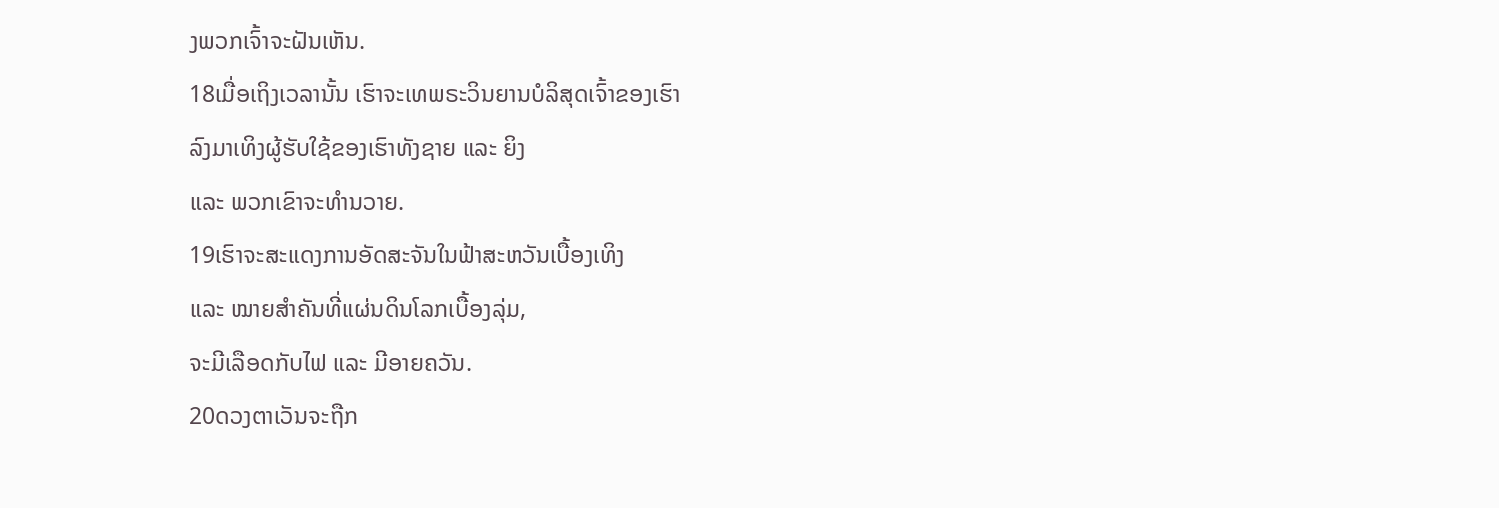ງພວກເຈົ້າຈະຝັນເຫັນ.
18ເມື່ອເຖິງເວລານັ້ນ ເຮົາຈະເທພຣະວິນຍານບໍລິສຸດເຈົ້າຂອງເຮົາ
ລົງມາເທິງຜູ້ຮັບໃຊ້ຂອງເຮົາທັງຊາຍ ແລະ ຍິງ
ແລະ ພວກເຂົາຈະທຳນວາຍ.
19ເຮົາຈະສະແດງການອັດສະຈັນໃນຟ້າສະຫວັນເບື້ອງເທິງ
ແລະ ໝາຍສຳຄັນທີ່ແຜ່ນດິນໂລກເບື້ອງລຸ່ມ,
ຈະມີເລືອດກັບໄຟ ແລະ ມີອາຍຄວັນ.
20ດວງຕາເວັນຈະຖືກ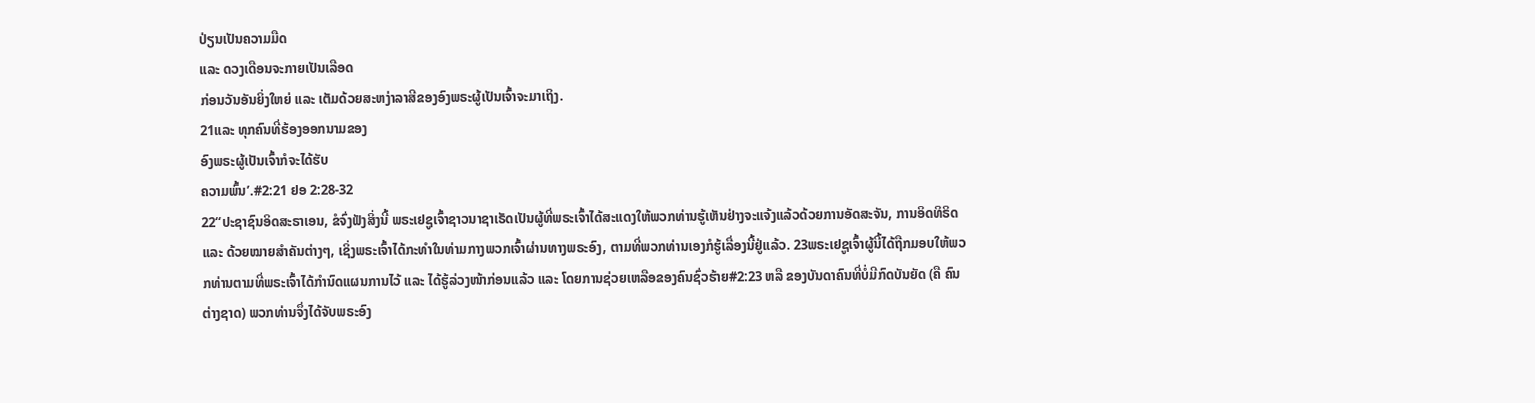ປ່ຽນເປັນຄວາມມືດ
ແລະ ດວງເດືອນຈະກາຍເປັນເລືອດ
ກ່ອນວັນອັນຍິ່ງໃຫຍ່ ແລະ ເຕັມດ້ວຍສະຫງ່າລາສີຂອງອົງພຣະຜູ້ເປັນເຈົ້າຈະມາເຖິງ.
21ແລະ ທຸກຄົນທີ່ຮ້ອງອອກນາມຂອງ
ອົງພຣະຜູ້ເປັນເຈົ້າກໍຈະໄດ້ຮັບ
ຄວາມພົ້ນ’.#2:21 ຢອ 2:28-32
22“ປະຊາຊົນອິດສະຣາເອນ, ຂໍຈົ່ງຟັງສິ່ງນີ້ ພຣະເຢຊູເຈົ້າຊາວນາຊາເຣັດເປັນຜູ້ທີ່ພຣະເຈົ້າໄດ້ສະແດງໃຫ້ພວກທ່ານຮູ້ເຫັນຢ່າງຈະແຈ້ງແລ້ວດ້ວຍການອັດສະຈັນ, ການອິດທິຣິດ ແລະ ດ້ວຍໝາຍສຳຄັນຕ່າງໆ, ເຊິ່ງພຣະເຈົ້າໄດ້ກະທຳໃນທ່າມກາງພວກເຈົ້າຜ່ານທາງພຣະອົງ, ຕາມທີ່ພວກທ່ານເອງກໍຮູ້ເລື່ອງນີ້ຢູ່ແລ້ວ. 23ພຣະເຢຊູເຈົ້າຜູ້ນີ້ໄດ້ຖືກມອບໃຫ້ພວກທ່ານຕາມທີ່ພຣະເຈົ້າໄດ້ກຳນົດແຜນການໄວ້ ແລະ ໄດ້ຮູ້ລ່ວງໜ້າກ່ອນແລ້ວ ແລະ ໂດຍການຊ່ວຍເຫລືອຂອງຄົນຊົ່ວຮ້າຍ#2:23 ຫລື ຂອງບັນດາຄົນທີ່ບໍ່ມີກົດບັນຍັດ (ຄື ຄົນຕ່າງຊາດ) ພວກທ່ານຈຶ່ງໄດ້ຈັບພຣະອົງ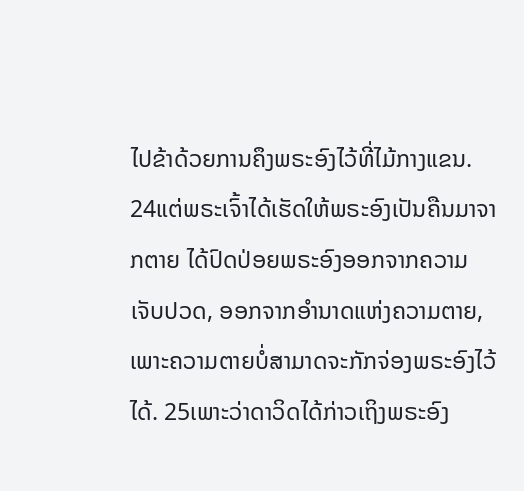ໄປຂ້າດ້ວຍການຄຶງພຣະອົງໄວ້ທີ່ໄມ້ກາງແຂນ. 24ແຕ່ພຣະເຈົ້າໄດ້ເຮັດໃຫ້ພຣະອົງເປັນຄືນມາຈາກຕາຍ ໄດ້ປົດປ່ອຍພຣະອົງອອກຈາກຄວາມເຈັບປວດ, ອອກຈາກອຳນາດແຫ່ງຄວາມຕາຍ, ເພາະຄວາມຕາຍບໍ່ສາມາດຈະກັກຈ່ອງພຣະອົງໄວ້ໄດ້. 25ເພາະວ່າດາວິດໄດ້ກ່າວເຖິງພຣະອົງ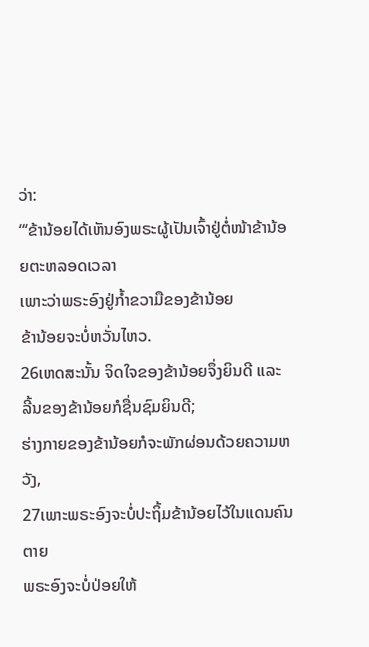ວ່າ:
“‘ຂ້ານ້ອຍໄດ້ເຫັນອົງພຣະຜູ້ເປັນເຈົ້າຢູ່ຕໍ່ໜ້າຂ້ານ້ອຍຕະຫລອດເວລາ
ເພາະວ່າພຣະອົງຢູ່ກໍ້າຂວາມືຂອງຂ້ານ້ອຍ
ຂ້ານ້ອຍຈະບໍ່ຫວັ່ນໄຫວ.
26ເຫດສະນັ້ນ ຈິດໃຈຂອງຂ້ານ້ອຍຈຶ່ງຍິນດີ ແລະ ລີ້ນຂອງຂ້ານ້ອຍກໍຊື່ນຊົມຍິນດີ;
ຮ່າງກາຍຂອງຂ້ານ້ອຍກໍຈະພັກຜ່ອນດ້ວຍຄວາມຫວັງ,
27ເພາະພຣະອົງຈະບໍ່ປະຖິ້ມຂ້ານ້ອຍໄວ້ໃນແດນຄົນຕາຍ
ພຣະອົງຈະບໍ່ປ່ອຍໃຫ້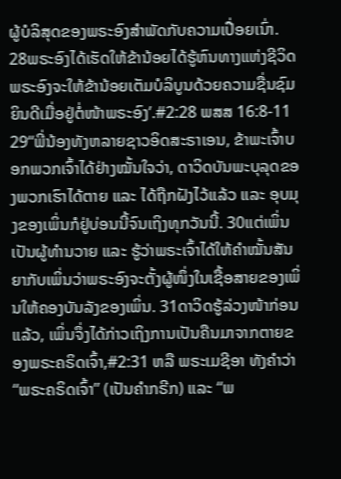ຜູ້ບໍລິສຸດຂອງພຣະອົງສຳພັດກັບຄວາມເປື່ອຍເນົ່າ.
28ພຣະອົງໄດ້ເຮັດໃຫ້ຂ້ານ້ອຍໄດ້ຮູ້ຫົນທາງແຫ່ງຊີວິດ
ພຣະອົງຈະໃຫ້ຂ້ານ້ອຍເຕັມບໍລິບູນດ້ວຍຄວາມຊື່ນຊົມຍິນດີເມື່ອຢູ່ຕໍ່ໜ້າພຣະອົງ’.#2:28 ພສສ 16:8-11
29“ພີ່ນ້ອງທັງຫລາຍຊາວອິດສະຣາເອນ, ຂ້າພະເຈົ້າບອກພວກເຈົ້າໄດ້ຢ່າງໝັ້ນໃຈວ່າ, ດາວິດບັນພະບຸລຸດຂອງພວກເຮົາໄດ້ຕາຍ ແລະ ໄດ້ຖືກຝັງໄວ້ແລ້ວ ແລະ ອຸບມຸງຂອງເພິ່ນກໍຢູ່ບ່ອນນີ້ຈົນເຖິງທຸກວັນນີ້. 30ແຕ່ເພິ່ນເປັນຜູ້ທຳນວາຍ ແລະ ຮູ້ວ່າພຣະເຈົ້າໄດ້ໃຫ້ຄຳໝັ້ນສັນຍາກັບເພິ່ນວ່າພຣະອົງຈະຕັ້ງຜູ້ໜຶ່ງໃນເຊື້ອສາຍຂອງເພິ່ນໃຫ້ຄອງບັນລັງຂອງເພິ່ນ. 31ດາວິດຮູ້ລ່ວງໜ້າກ່ອນແລ້ວ, ເພິ່ນຈຶ່ງໄດ້ກ່າວເຖິງການເປັນຄືນມາຈາກຕາຍຂອງພຣະຄຣິດເຈົ້າ,#2:31 ຫລື ພຣະເມຊີອາ ທັງຄຳວ່າ “ພຣະຄຣິດເຈົ້າ” (ເປັນຄຳກຣີກ) ແລະ “ພ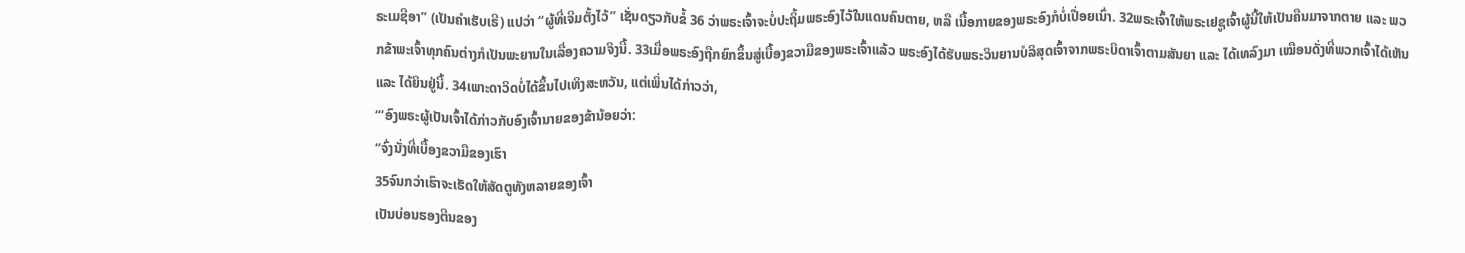ຣະເມຊີອາ” (ເປັນຄຳເຮັບເຣີ) ແປວ່າ “ຜູ້ທີ່ເຈີມຕັ້ງໄວ້” ເຊັ່ນດຽວກັບຂໍ້ 36 ວ່າພຣະເຈົ້າຈະບໍ່ປະຖິ້ມພຣະອົງໄວ້ໃນແດນຄົນຕາຍ, ຫລື ເນື້ອກາຍຂອງພຣະອົງກໍບໍ່ເປື່ອຍເນົ່າ. 32ພຣະເຈົ້າໃຫ້ພຣະເຢຊູເຈົ້າຜູ້ນີ້ໃຫ້ເປັນຄືນມາຈາກຕາຍ ແລະ ພວກຂ້າພະເຈົ້າທຸກຄົນຕ່າງກໍເປັນພະຍານໃນເລື່ອງຄວາມຈິງນີ້. 33ເມື່ອພຣະອົງຖືກຍົກຂຶ້ນສູ່ເບື້ອງຂວາມືຂອງພຣະເຈົ້າແລ້ວ ພຣະອົງໄດ້ຮັບພຣະວິນຍານບໍລິສຸດເຈົ້າຈາກພຣະບິດາເຈົ້າຕາມສັນຍາ ແລະ ໄດ້ເທລົງມາ ເໝືອນດັ່ງທີ່ພວກເຈົ້າໄດ້ເຫັນ ແລະ ໄດ້ຍິນຢູ່ນີ້. 34ເພາະດາວິດບໍ່ໄດ້ຂຶ້ນໄປເທິງສະຫວັນ, ແຕ່ເພິ່ນໄດ້ກ່າວວ່າ,
“‘ອົງພຣະຜູ້ເປັນເຈົ້າໄດ້ກ່າວກັບອົງເຈົ້ານາຍຂອງຂ້ານ້ອຍວ່າ:
“ຈົ່ງນັ່ງທີ່ເບື້ອງຂວາມືຂອງເຮົາ
35ຈົນກວ່າເຮົາຈະເຮັດໃຫ້ສັດຕູທັງຫລາຍຂອງເຈົ້າ
ເປັນບ່ອນຮອງຕີນຂອງ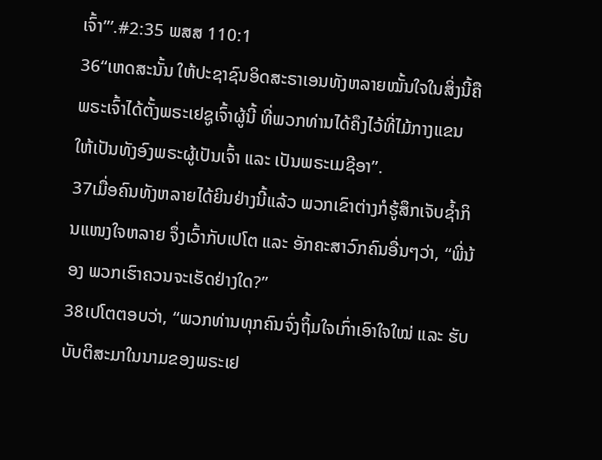ເຈົ້າ”’.#2:35 ພສສ 110:1
36“ເຫດສະນັ້ນ ໃຫ້ປະຊາຊົນອິດສະຣາເອນທັງຫລາຍໝັ້ນໃຈໃນສິ່ງນີ້ຄື ພຣະເຈົ້າໄດ້ຕັ້ງພຣະເຢຊູເຈົ້າຜູ້ນີ້ ທີ່ພວກທ່ານໄດ້ຄຶງໄວ້ທີ່ໄມ້ກາງແຂນ ໃຫ້ເປັນທັງອົງພຣະຜູ້ເປັນເຈົ້າ ແລະ ເປັນພຣະເມຊີອາ”.
37ເມື່ອຄົນທັງຫລາຍໄດ້ຍິນຢ່າງນີ້ແລ້ວ ພວກເຂົາຕ່າງກໍຮູ້ສຶກເຈັບຊ້ຳກິນແໜງໃຈຫລາຍ ຈຶ່ງເວົ້າກັບເປໂຕ ແລະ ອັກຄະສາວົກຄົນອື່ນໆວ່າ, “ພີ່ນ້ອງ ພວກເຮົາຄວນຈະເຮັດຢ່າງໃດ?”
38ເປໂຕຕອບວ່າ, “ພວກທ່ານທຸກຄົນຈົ່ງຖິ້ມໃຈເກົ່າເອົາໃຈໃໝ່ ແລະ ຮັບບັບຕິສະມາໃນນາມຂອງພຣະເຢ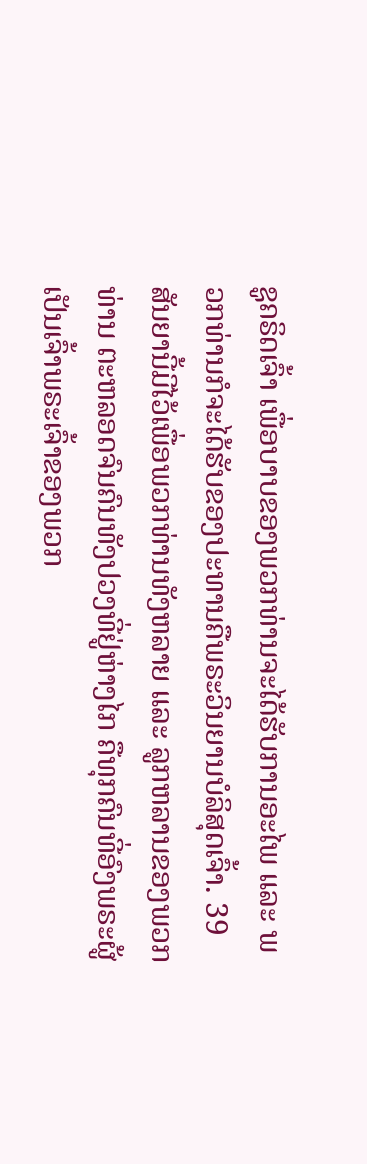ຊູຄຣິດເຈົ້າ ເພື່ອບາບຂອງພວກທ່ານຈະໄດ້ຮັບການອະໄພ ແລະ ພວກທ່ານກໍຈະໄດ້ຮັບຂອງປະທານຄືພຣະວິນຍານບໍລິສຸດເຈົ້າ. 39ສັນຍານີ້ມີໄວ້ເພື່ອພວກທ່ານທັງຫລາຍ ແລະ ລູກຫລານຂອງພວກທ່ານ ຕະຫລອດຈົນຄົນທັງປວງທີ່ຢູ່ຫ່າງໄກ ຄືທຸກຄົນທີ່ອົງພຣະຜູ້ເປັນເຈົ້າພຣະເຈົ້າຂອງພວກ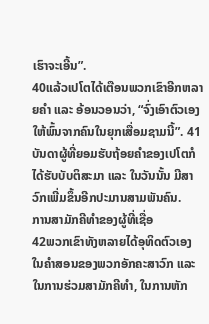ເຮົາຈະເອີ້ນ”.
40ແລ້ວເປໂຕໄດ້ເຕືອນພວກເຂົາອີກຫລາຍຄຳ ແລະ ອ້ອນວອນວ່າ, “ຈົ່ງເອົາຕົວເອງໃຫ້ພົ້ນຈາກຄົນໃນຍຸກເສື່ອມຊາມນີ້”. 41ບັນດາຜູ້ທີ່ຍອມຮັບຖ້ອຍຄຳຂອງເປໂຕກໍໄດ້ຮັບບັບຕິສະມາ ແລະ ໃນວັນນັ້ນ ມີສາວົກເພີ່ມຂຶ້ນອີກປະມານສາມພັນຄົນ.
ການສາມັກຄີທຳຂອງຜູ້ທີ່ເຊື່ອ
42ພວກເຂົາທັງຫລາຍໄດ້ອຸທິດຕົວເອງໃນຄຳສອນຂອງພວກອັກຄະສາວົກ ແລະ ໃນການຮ່ວມສາມັກຄີທຳ, ໃນການຫັກ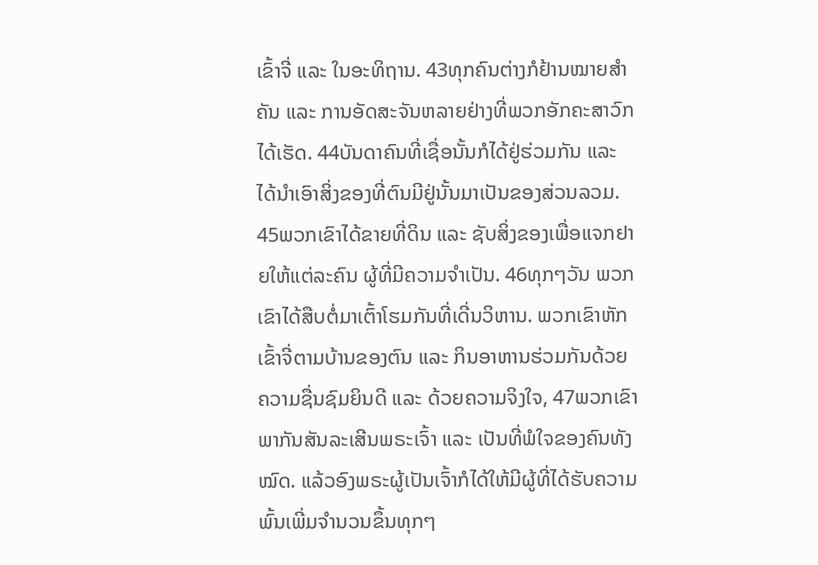ເຂົ້າຈີ່ ແລະ ໃນອະທິຖານ. 43ທຸກຄົນຕ່າງກໍຢ້ານໝາຍສຳຄັນ ແລະ ການອັດສະຈັນຫລາຍຢ່າງທີ່ພວກອັກຄະສາວົກໄດ້ເຮັດ. 44ບັນດາຄົນທີ່ເຊື່ອນັ້ນກໍໄດ້ຢູ່ຮ່ວມກັນ ແລະ ໄດ້ນຳເອົາສິ່ງຂອງທີ່ຕົນມີຢູ່ນັ້ນມາເປັນຂອງສ່ວນລວມ. 45ພວກເຂົາໄດ້ຂາຍທີ່ດິນ ແລະ ຊັບສິ່ງຂອງເພື່ອແຈກຢາຍໃຫ້ແຕ່ລະຄົນ ຜູ້ທີ່ມີຄວາມຈຳເປັນ. 46ທຸກໆວັນ ພວກເຂົາໄດ້ສືບຕໍ່ມາເຕົ້າໂຮມກັນທີ່ເດີ່ນວິຫານ. ພວກເຂົາຫັກເຂົ້າຈີ່ຕາມບ້ານຂອງຕົນ ແລະ ກິນອາຫານຮ່ວມກັນດ້ວຍຄວາມຊື່ນຊົມຍິນດີ ແລະ ດ້ວຍຄວາມຈິງໃຈ, 47ພວກເຂົາພາກັນສັນລະເສີນພຣະເຈົ້າ ແລະ ເປັນທີ່ພໍໃຈຂອງຄົນທັງໝົດ. ແລ້ວອົງພຣະຜູ້ເປັນເຈົ້າກໍໄດ້ໃຫ້ມີຜູ້ທີ່ໄດ້ຮັບຄວາມພົ້ນເພີ່ມຈຳນວນຂຶ້ນທຸກໆ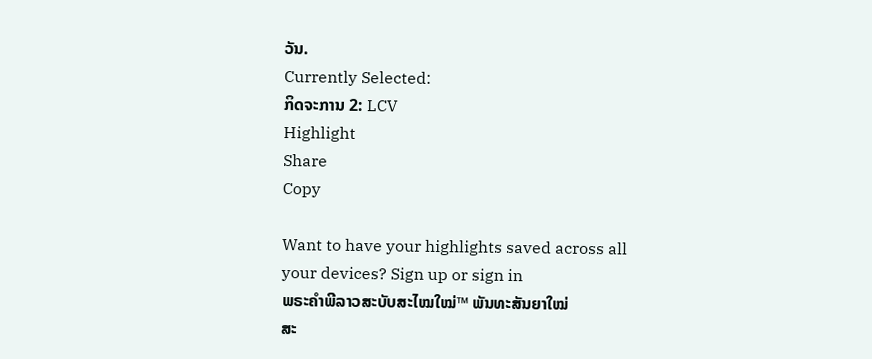ວັນ.
Currently Selected:
ກິດຈະການ 2: LCV
Highlight
Share
Copy

Want to have your highlights saved across all your devices? Sign up or sign in
ພຣະຄຳພີລາວສະບັບສະໄໝໃໝ່™ ພັນທະສັນຍາໃໝ່
ສະ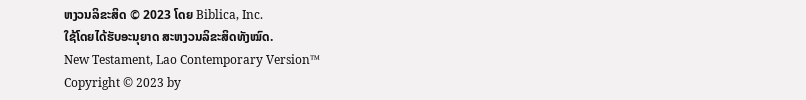ຫງວນລິຂະສິດ © 2023 ໂດຍ Biblica, Inc.
ໃຊ້ໂດຍໄດ້ຮັບອະນຸຍາດ ສະຫງວນລິຂະສິດທັງໝົດ.
New Testament, Lao Contemporary Version™
Copyright © 2023 by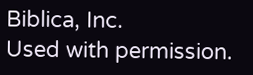Biblica, Inc.
Used with permission.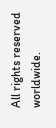All rights reserved worldwide.